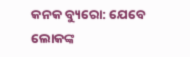କନକ ବ୍ୟୁରୋ: ଯେବେ ଲୋକଙ୍କ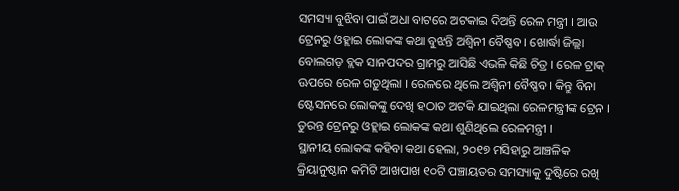ସମସ୍ୟା ବୁଝିବା ପାଇଁ ଅଧା ବାଟରେ ଅଟକାଇ ଦିଅନ୍ତି ରେଳ ମନ୍ତ୍ରୀ । ଆଉ ଟ୍ରେନରୁ ଓହ୍ଲାଇ ଲୋକଙ୍କ କଥା ବୁଝନ୍ତି ଅଶ୍ୱିନୀ ବୈଷ୍ଣବ । ଖୋର୍ଦ୍ଧା ଜିଲ୍ଲା ବୋଲଗଡ଼ ବ୍ଲକ ସାନପଦର ଗ୍ରାମରୁ ଆସିଛି ଏଭଳି କିଛି ଚିତ୍ର । ରେଳ ଟ୍ରାକ୍ ଊପରେ ରେଳ ଗଡ଼ୁଥିଲା । ରେଳରେ ଥିଲେ ଅଶ୍ୱିନୀ ବୈଷ୍ଣବ । କିନ୍ତୁ ବିନା ଷ୍ଟେସନରେ ଲୋକଙ୍କୁ ଦେଖି ହଠାତ ଅଟକି ଯାଇଥିଲା ରେଳମନ୍ତ୍ରୀଙ୍କ ଟ୍ରେନ । ତୁରନ୍ତ ଟ୍ରେନରୁ ଓହ୍ଲାଇ ଲୋକଙ୍କ କଥା ଶୁଣିଥିଲେ ରେଳମନ୍ତ୍ରୀ ।
ସ୍ଥାନୀୟ ଲୋକଙ୍କ କହିବା କଥା ହେଲା, ୨୦୧୭ ମସିହାରୁ ଆଞ୍ଚଳିକ କ୍ରିୟାନୁଷ୍ଠାନ କମିଟି ଆଖପାଖ ୧୦ଟି ପଞ୍ଚାୟତର ସମସ୍ୟାକୁ ଦୁଷ୍ଟିରେ ରଖି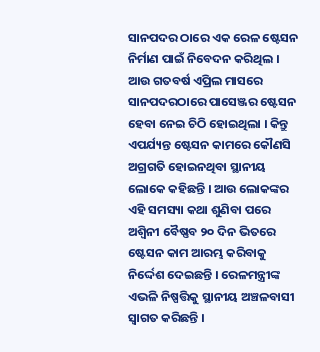ସାନପଦର ଠାରେ ଏକ ରେଳ ଷ୍ଟେସନ ନିର୍ମାଣ ପାଇଁ ନିବେଦନ କରିଥିଲ । ଆଉ ଗତବର୍ଷ ଏପ୍ରିଲ ମାସରେ ସାନପଦରଠାରେ ପାସେଞ୍ଜର ଷ୍ଟେସନ ହେବା ନେଇ ଚିଠି ହୋଇଥିଲା । କିନ୍ତୁ ଏପର୍ଯ୍ୟନ୍ତ ଷ୍ଟେସନ କାମରେ କୌଣସି ଅଗ୍ରଗତି ହୋଇନଥିବା ସ୍ଥାନୀୟ ଲୋକେ କହିଛନ୍ତି । ଆଉ ଲୋକଙ୍କର ଏହି ସମସ୍ୟା କଥା ଶୁଣିବା ପରେ ଅଶ୍ୱିନୀ ବୈଷ୍ଣବ ୨୦ ଦିନ ଭିତରେ ଷ୍ଟେସନ କାମ ଆରମ୍ଭ କରିବାକୁ ନିର୍ଦ୍ଦେଶ ଦେଇଛନ୍ତି । ରେଳମନ୍ତ୍ରୀଙ୍କ ଏଭଳି ନିଷ୍ପତ୍ତିକୁ ସ୍ଥାନୀୟ ଅଞ୍ଚଳବାସୀ ସ୍ୱାଗତ କରିଛନ୍ତି ।